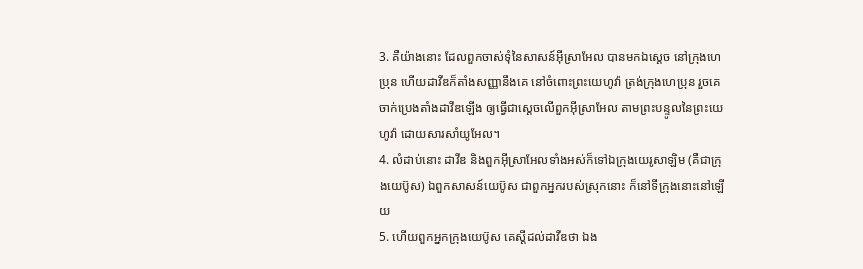3. គឺយ៉ាងនោះ ដែលពួកចាស់ទុំនៃសាសន៍អ៊ីស្រាអែល បានមកឯស្តេច នៅក្រុងហេប្រុន ហើយដាវីឌក៏តាំងសញ្ញានឹងគេ នៅចំពោះព្រះយេហូវ៉ា ត្រង់ក្រុងហេប្រុន រួចគេចាក់ប្រេងតាំងដាវីឌឡើង ឲ្យធ្វើជាស្តេចលើពួកអ៊ីស្រាអែល តាមព្រះបន្ទូលនៃព្រះយេហូវ៉ា ដោយសារសាំយូអែល។
4. លំដាប់នោះ ដាវីឌ និងពួកអ៊ីស្រាអែលទាំងអស់ក៏ទៅឯក្រុងយេរូសាឡិម (គឺជាក្រុងយេប៊ូស) ឯពួកសាសន៍យេប៊ូស ជាពួកអ្នករបស់ស្រុកនោះ ក៏នៅទីក្រុងនោះនៅឡើយ
5. ហើយពួកអ្នកក្រុងយេប៊ូស គេស្តីដល់ដាវីឌថា ឯង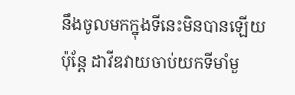នឹងចូលមកក្នុងទីនេះមិនបានឡើយ ប៉ុន្តែ ដាវីឌវាយចាប់យកទីមាំមួ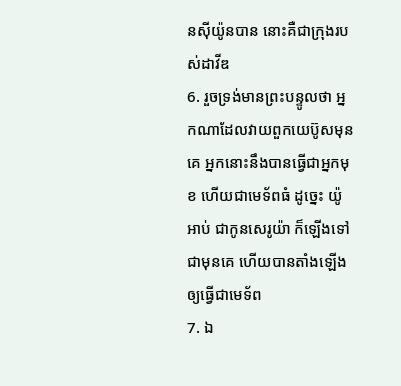នស៊ីយ៉ូនបាន នោះគឺជាក្រុងរបស់ដាវីឌ
6. រួចទ្រង់មានព្រះបន្ទូលថា អ្នកណាដែលវាយពួកយេប៊ូសមុនគេ អ្នកនោះនឹងបានធ្វើជាអ្នកមុខ ហើយជាមេទ័ពធំ ដូច្នេះ យ៉ូអាប់ ជាកូនសេរូយ៉ា ក៏ឡើងទៅជាមុនគេ ហើយបានតាំងឡើងឲ្យធ្វើជាមេទ័ព
7. ឯ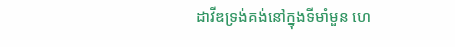ដាវីឌទ្រង់គង់នៅក្នុងទីមាំមួន ហេ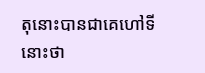តុនោះបានជាគេហៅទីនោះថា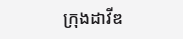ក្រុងដាវីឌ